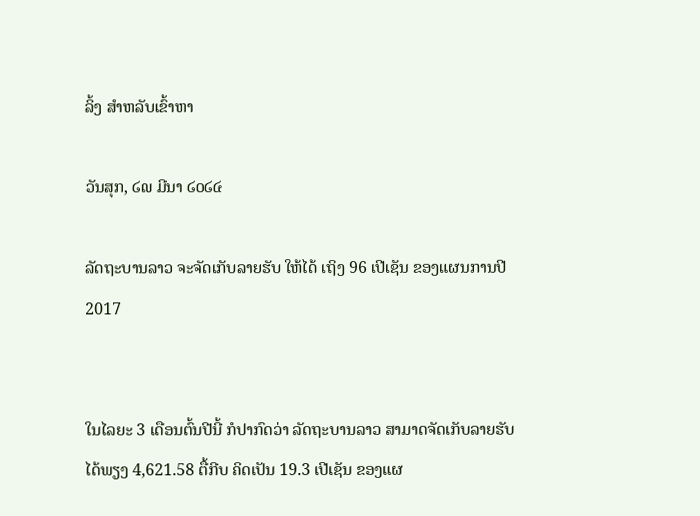ລິ້ງ ສຳຫລັບເຂົ້າຫາ

ວັນສຸກ, ໒໙ ມີນາ ໒໐໒໔

ລັດຖະບານລາວ ຈະຈັດເກັບລາຍຮັບ ໃຫ້ໄດ້ ເຖິງ 96 ເປີເຊັນ ຂອງແຜນການປີ 2017


ໃນໄລຍະ 3 ເດືອນຕົ້ນປີນີ້ ກໍປາກົດວ່າ ລັດຖະບານລາວ ສາມາດຈັດເກັບລາຍຮັບໄດ້ພຽງ 4,621.58 ຕື້ກີບ ຄິດເປັນ 19.3 ເປີເຊັນ ຂອງແຜ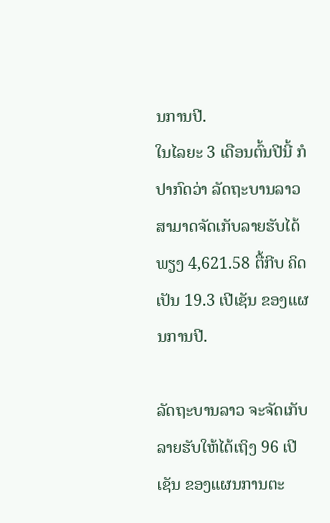ນການປີ.
ໃນໄລຍະ 3 ເດືອນຕົ້ນປີນີ້ ກໍປາກົດວ່າ ລັດຖະບານລາວ ສາມາດຈັດເກັບລາຍຮັບໄດ້ພຽງ 4,621.58 ຕື້ກີບ ຄິດເປັນ 19.3 ເປີເຊັນ ຂອງແຜນການປີ.

ລັດຖະບານລາວ ຈະຈັດເກັບລາຍຮັບໃຫ້ໄດ້ເຖິງ 96 ເປີເຊັນ ຂອງແຜນການຕະ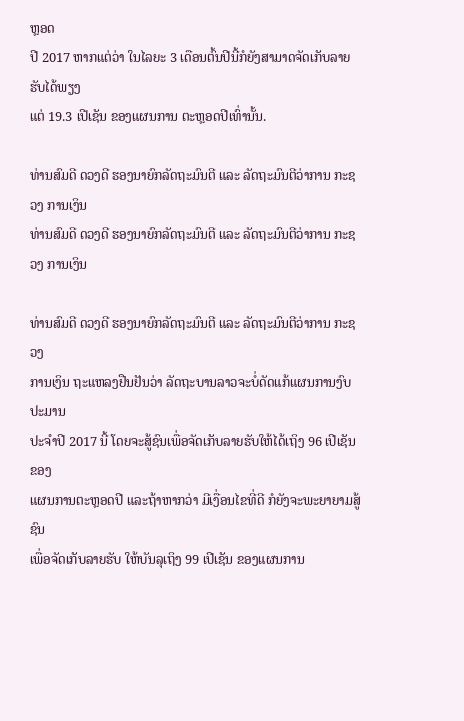ຫຼອດ
ປີ 2017 ຫາກແຕ່ວ່າ ໃນໄລຍະ 3 ເດືອນຕົ້ນປີນີ້ກໍຍັງສາມາດຈັດເກັບລາຍຮັບໄດ້ພຽງ
ແຕ່ 19.3 ເປີເຊັນ ຂອງແຜນການ ຕະຫຼອດປີເທົ່ານັ້ນ.

ທ່ານສົມດີ ດວງດີ ຮອງນາຍົກລັດຖະມົນຕີ ແລະ ລັດຖະມົນຕີວ່າການ ກະຊວງ ການເງິນ
ທ່ານສົມດີ ດວງດີ ຮອງນາຍົກລັດຖະມົນຕີ ແລະ ລັດຖະມົນຕີວ່າການ ກະຊວງ ການເງິນ

ທ່ານສົມດີ ດວງດີ ຮອງນາຍົກລັດຖະມົນຕີ ແລະ ລັດຖະມົນຕີວ່າການ ກະຊວງ
ການເງິນ ຖະແຫລງຢືນຢັນວ່າ ລັດຖະບານລາວຈະບໍ່ດັດແກ້ແຜນການງົບປະມານ
ປະຈຳປີ 2017 ນີ້ ໂດຍຈະສູ້ຊົນເພື່ອຈັດເກັບລາຍຮັບໃຫ້ໄດ້ເຖິງ 96 ເປີເຊັນ ຂອງ
ແຜນການຕະຫຼອດປີ ແລະຖ້າຫາກວ່າ ມີເງື່ອນໄຂທີ່ດີ ກໍຍັງຈະພະຍາຍາມສູ້ຊົນ
ເພື່ອຈັດເກັບລາຍຮັບ ໃຫ້ບັນລຸເຖິງ 99 ເປີເຊັນ ຂອງແຜນການ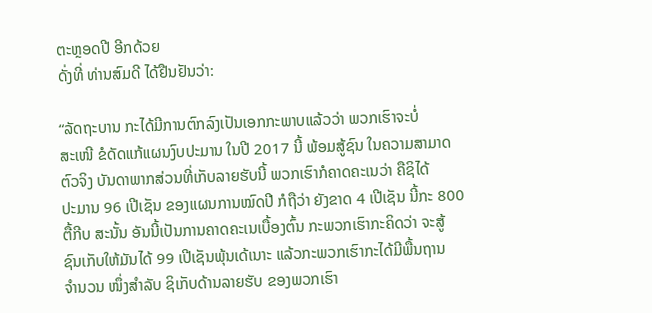ຕະຫຼອດປີ ອີກດ້ວຍ
ດັ່ງທີ່ ທ່ານສົມດີ ໄດ້ຢືນຢັນວ່າ:

“ລັດຖະບານ ກະໄດ້ມີການຕົກລົງເປັນເອກກະພາບແລ້ວວ່າ ພວກເຮົາຈະບໍ່
ສະເໜີ ຂໍດັດແກ້ແຜນງົບປະມານ ໃນປີ 2017 ນີ້ ພ້ອມສູ້ຊົນ ໃນຄວາມສາມາດ
ຕົວຈິງ ບັນດາພາກສ່ວນທີ່ເກັບລາຍຮັບນີ້ ພວກເຮົາກໍຄາດຄະເນວ່າ ຄືຊິໄດ້
ປະມານ 96 ເປີເຊັນ ຂອງແຜນການໝົດປີ ກໍຖືວ່າ ຍັງຂາດ 4 ເປີເຊັນ ນີ້ກະ 800
ຕື້ກີບ ສະນັ້ນ ອັນນີ້ເປັນການຄາດຄະເນເບື້ອງຕົ້ນ ກະພວກເຮົາກະຄິດວ່າ ຈະສູ້
ຊົນເກັບໃຫ້ມັນໄດ້ 99 ເປີເຊັນພຸ້ນເດ້ເນາະ ແລ້ວກະພວກເຮົາກະໄດ້ມີພື້ນຖານ
ຈຳນວນ ໜຶ່ງສຳລັບ ຊິເກັບດ້ານລາຍຮັບ ຂອງພວກເຮົາ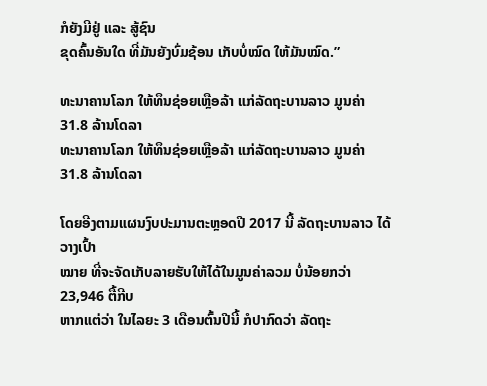ກໍຍັງມີຢູ່ ແລະ ສູ້ຊົນ
ຂຸດຄົ້ນອັນໃດ ທີ່ມັນຍັງບົ່ມຊ້ອນ ເກັບບໍ່ໝົດ ໃຫ້ມັນໝົດ.”

ທະນາຄານໂລກ ໃຫ້ທຶນຊ່ອຍເຫຼືອລ້າ ແກ່ລັດຖະບານລາວ ມູນຄ່າ 31.8 ລ້ານໂດລາ
ທະນາຄານໂລກ ໃຫ້ທຶນຊ່ອຍເຫຼືອລ້າ ແກ່ລັດຖະບານລາວ ມູນຄ່າ 31.8 ລ້ານໂດລາ

ໂດຍອີງຕາມແຜນງົບປະມານຕະຫຼອດປີ 2017 ນີ້ ລັດຖະບານລາວ ໄດ້ວາງເປົ້າ
ໝາຍ ທີ່ຈະຈັດເກັບລາຍຮັບໃຫ້ໄດ້ໃນມູນຄ່າລວມ ບໍ່ນ້ອຍກວ່າ 23,946 ຕື້ກີບ
ຫາກແຕ່ວ່າ ໃນໄລຍະ 3 ເດືອນຕົ້ນປີນີ້ ກໍປາກົດວ່າ ລັດຖະ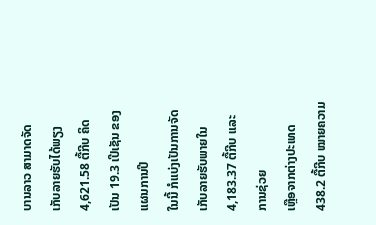ບານລາວ ສາມາດຈັດ
ເກັບລາຍຮັບໄດ້ພຽງ 4,621.58 ຕື້ກີບ ຄິດເປັນ 19.3 ເປີເຊັນ ຂອງແຜນການປີ
ໃນນີ້ ກໍແບ່ງເປັນການຈັດເກັບລາຍຮັບພາຍໃນ 4,183.37 ຕື້ກີບ ແລະ ການຊ່ວຍ
ເຫຼືອຈາກຕ່າງປະເທດ 438.2 ຕື້ກີບ ໝາຍຄວາມ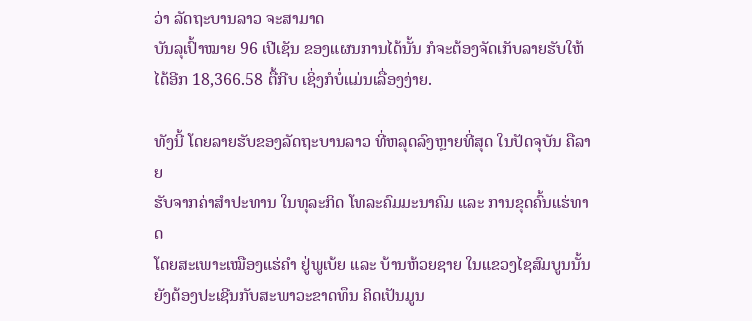ວ່າ ລັດຖະບານລາວ ຈະສາມາດ
ບັນລຸເປົ້າໝາຍ 96 ເປີເຊັນ ຂອງແຜນການໄດ້ນັ້ນ ກໍຈະຕ້ອງຈັດເກັບລາຍຮັບໃຫ້
ໄດ້ອີກ 18,366.58 ຕື້ກີບ ເຊິ່ງກໍບໍ່ແມ່ນເລື່ອງງ່າຍ.

ທັງນີ້ ໂດຍລາຍຮັບຂອງລັດຖະບານລາວ ທີ່ຫລຸດລົງຫຼາຍທີ່ສຸດ ໃນປັດຈຸບັນ ຄືລາຍ
ຮັບຈາກຄ່າສຳປະທານ ໃນທຸລະກິດ ໂທລະຄົມມະນາຄົມ ແລະ ການຂຸດຄົ້ນແຮ່ທາດ
ໂດຍສະເພາະເໝືອງແຮ່ຄຳ ຢູ່ພູເບ້ຍ ແລະ ບ້ານຫ້ວຍຊາຍ ໃນແຂວງໄຊສົມບູນນັ້ນ
ຍັງຕ້ອງປະເຊີນກັບສະພາວະຂາດທຶນ ຄິດເປັນມູນ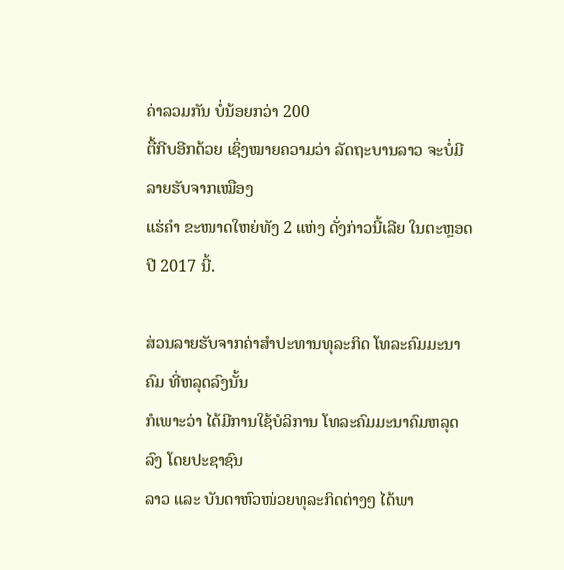ຄ່າລວມກັນ ບໍ່ນ້ອຍກວ່າ 200
ຕື້ກີບອີກດ້ວຍ ເຊິ່ງໝາຍຄວາມວ່າ ລັດຖະບານລາວ ຈະບໍ່ມີລາຍຮັບຈາກເໝືອງ
ແຮ່ຄຳ ຂະໜາດໃຫຍ່ທັງ 2 ແຫ່ງ ດັ່ງກ່າວນີ້ເລີຍ ໃນຕະຫຼອດປີ 2017 ນີ້.

ສ່ວນລາຍຮັບຈາກຄ່າສຳປະທານທຸລະກິດ ໂທລະຄົມມະນາຄົມ ທີ່ຫລຸດລົງນັ້ນ
ກໍເພາະວ່າ ໄດ້ມີການໃຊ້ບໍລິການ ໂທລະຄົມມະນາຄົມຫລຸດລົງ ໂດຍປະຊາຊົນ
ລາວ ແລະ ບັນດາຫົວໜ່ວຍທຸລະກິດຕ່າງໆ ໄດ້ພາ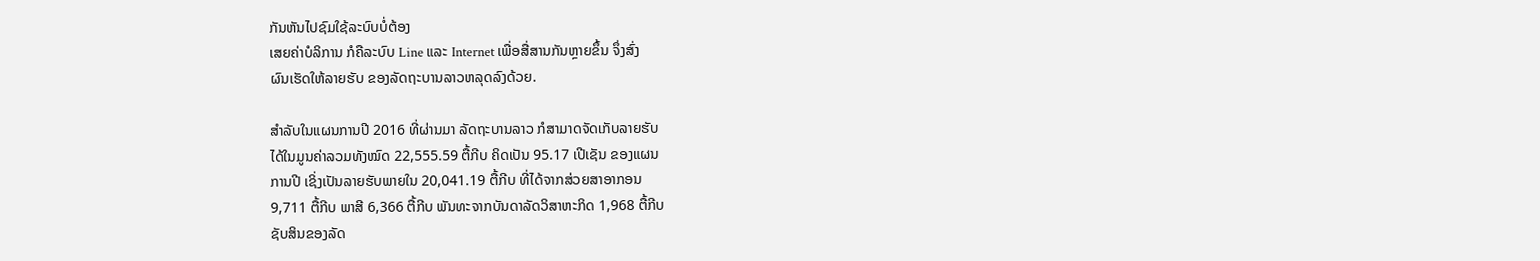ກັນຫັນໄປຊົມໃຊ້ລະບົບບໍ່ຕ້ອງ
ເສຍຄ່າບໍລິການ ກໍຄືລະບົບ Line ແລະ Internet ເພື່ອສື່ສານກັນຫຼາຍຂຶ້ນ ຈຶ່ງສົ່ງ
ຜົນເຮັດໃຫ້ລາຍຮັບ ຂອງລັດຖະບານລາວຫລຸດລົງດ້ວຍ.

ສຳລັບໃນແຜນການປີ 2016 ທີ່ຜ່ານມາ ລັດຖະບານລາວ ກໍສາມາດຈັດເກັບລາຍຮັບ
ໄດ້ໃນມູນຄ່າລວມທັງໝົດ 22,555.59 ຕື້ກີບ ຄິດເປັນ 95.17 ເປີເຊັນ ຂອງແຜນ
ການປີ ເຊິ່ງເປັນລາຍຮັບພາຍໃນ 20,041.19 ຕື້ກີບ ທີ່ໄດ້ຈາກສ່ວຍສາອາກອນ
9,711 ຕື້ກີບ ພາສີ 6,366 ຕື້ກີບ ພັນທະຈາກບັນດາລັດວິສາຫະກິດ 1,968 ຕື້ກີບ
ຊັບສິນຂອງລັດ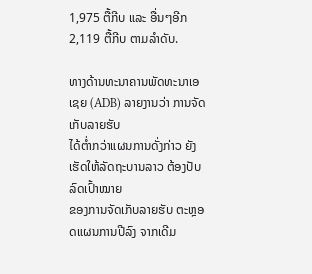1,975 ຕື້ກີບ ແລະ ອື່ນໆອີກ 2,119 ຕື້ກີບ ຕາມລຳດັບ.

ທາງດ້ານທະນາຄານພັດທະນາເອເຊຍ (ADB) ລາຍງານວ່າ ການຈັດເກັບລາຍຮັບ
ໄດ້ຕ່ຳກວ່າແຜນການດັ່ງກ່າວ ຍັງເຮັດໃຫ້ລັດຖະບານລາວ ຕ້ອງປັບລົດເປົ້າໝາຍ
ຂອງການຈັດເກັບລາຍຮັບ ຕະຫຼອດແຜນການປີລົງ ຈາກເດີມ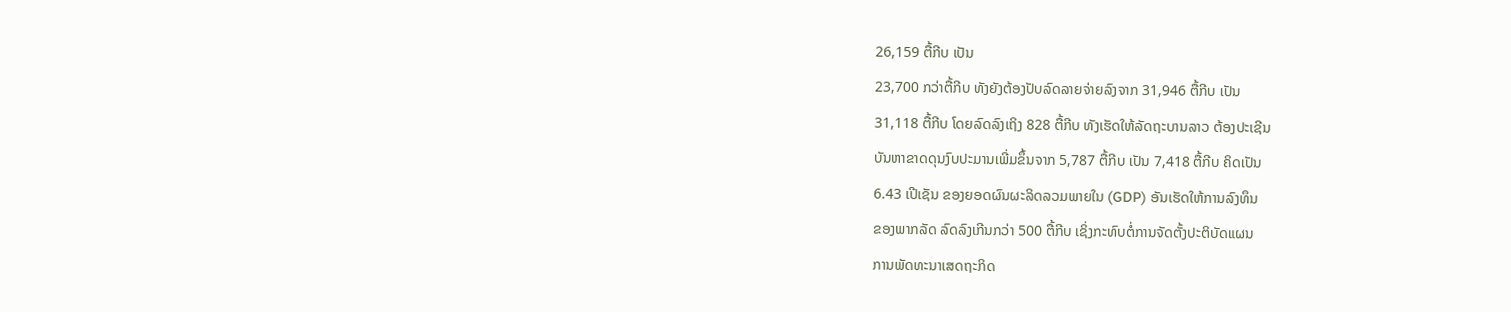26,159 ຕື້ກີບ ເປັນ
23,700 ກວ່າຕື້ກີບ ທັງຍັງຕ້ອງປັບລົດລາຍຈ່າຍລົງຈາກ 31,946 ຕື້ກີບ ເປັນ
31,118 ຕື້ກີບ ໂດຍລົດລົງເຖິງ 828 ຕື້ກີບ ທັງເຮັດໃຫ້ລັດຖະບານລາວ ຕ້ອງປະເຊີນ
ບັນຫາຂາດດຸນງົບປະມານເພີ່ມຂຶ້ນຈາກ 5,787 ຕື້ກີບ ເປັນ 7,418 ຕື້ກີບ ຄິດເປັນ
6.43 ເປີເຊັນ ຂອງຍອດຜົນຜະລິດລວມພາຍໃນ (GDP) ອັນເຮັດໃຫ້ການລົງທຶນ
ຂອງພາກລັດ ລົດລົງເກີນກວ່າ 500 ຕື້ກີບ ເຊິ່ງກະທົບຕໍ່ການຈັດຕັ້ງປະຕິບັດແຜນ
ການພັດທະນາເສດຖະກິດ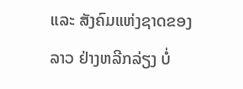ແລະ ສັງຄົມແຫ່ງຊາດຂອງລາວ ຢ່າງຫລີກລ່ຽງ ບໍ່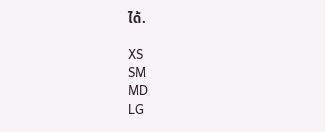ໄດ້.

XS
SM
MD
LG